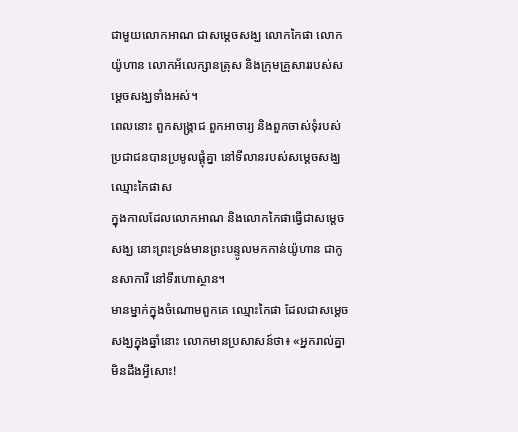ជាមួយលោកអាណ ជាសម្តេចសង្ឃ លោកកៃផា លោកយ៉ូហាន លោកអ័លេក្សានត្រុស និងក្រុមគ្រួសាររបស់សម្តេចសង្ឃទាំងអស់។
ពេលនោះ ពួកសង្គ្រាជ ពួកអាចារ្យ និងពួកចាស់ទុំរបស់ប្រជាជនបានប្រមូលផ្ដុំគ្នា នៅទីលានរបស់សម្ដេចសង្ឃ ឈ្មោះកៃផាស
ក្នុងកាលដែលលោកអាណ និងលោកកៃផាធ្វើជាសម្តេចសង្ឃ នោះព្រះទ្រង់មានព្រះបន្ទូលមកកាន់យ៉ូហាន ជាកូនសាការី នៅទីរហោស្ថាន។
មានម្នាក់ក្នុងចំណោមពួកគេ ឈ្មោះកៃផា ដែលជាសម្តេចសង្ឃក្នុងឆ្នាំនោះ លោកមានប្រសាសន៍ថា៖ «អ្នករាល់គ្នាមិនដឹងអ្វីសោះ!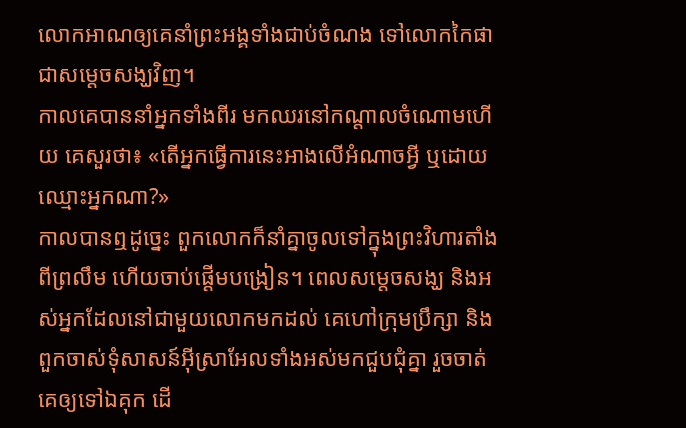លោកអាណឲ្យគេនាំព្រះអង្គទាំងជាប់ចំណង ទៅលោកកៃផា ជាសម្តេចសង្ឃវិញ។
កាលគេបាននាំអ្នកទាំងពីរ មកឈរនៅកណ្តាលចំណោមហើយ គេសួរថា៖ «តើអ្នកធ្វើការនេះអាងលើអំណាចអ្វី ឬដោយឈ្មោះអ្នកណា?»
កាលបានឮដូច្នេះ ពួកលោកក៏នាំគ្នាចូលទៅក្នុងព្រះវិហារតាំងពីព្រលឹម ហើយចាប់ផ្ដើមបង្រៀន។ ពេលសម្តេចសង្ឃ និងអស់អ្នកដែលនៅជាមួយលោកមកដល់ គេហៅក្រុមប្រឹក្សា និងពួកចាស់ទុំសាសន៍អ៊ីស្រាអែលទាំងអស់មកជួបជុំគ្នា រួចចាត់គេឲ្យទៅឯគុក ដើ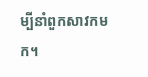ម្បីនាំពួកសាវកមក។